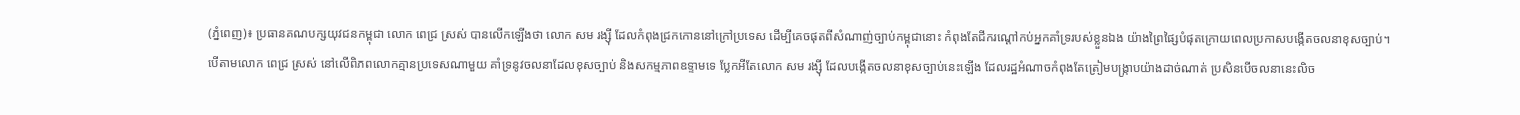(ភ្នំពេញ)៖ ប្រធានគណបក្សយុវជនកម្ពុជា លោក ពេជ្រ ស្រស់ បានលើកឡើងថា លោក សម រង្ស៊ី ដែលកំពុងជ្រកកោននៅក្រៅប្រទេស ដើម្បីគេចផុតពីសំណាញ់ច្បាប់កម្ពុជានោះ កំពុងតែជីករណ្ដៅកប់អ្នកគាំទ្ររបស់ខ្លួនឯង យ៉ាងព្រៃផ្សៃបំផុតក្រោយពេលប្រកាសបង្កើតចលនាខុសច្បាប់។
បើតាមលោក ពេជ្រ ស្រស់ នៅលើពិភពលោកគ្មានប្រទេសណាមួយ គាំទ្រនូវចលនាដែលខុសច្បាប់ និងសកម្មភាពឧទ្ទាមទេ ប្លែកអីតែលោក សម រង្ស៊ី ដែលបង្កើតចលនាខុសច្បាប់នេះឡើង ដែលរដ្ឋអំណាចកំពុងតែត្រៀមបង្ក្រាបយ៉ាងដាច់ណាត់ ប្រសិនបើចលនានេះលិច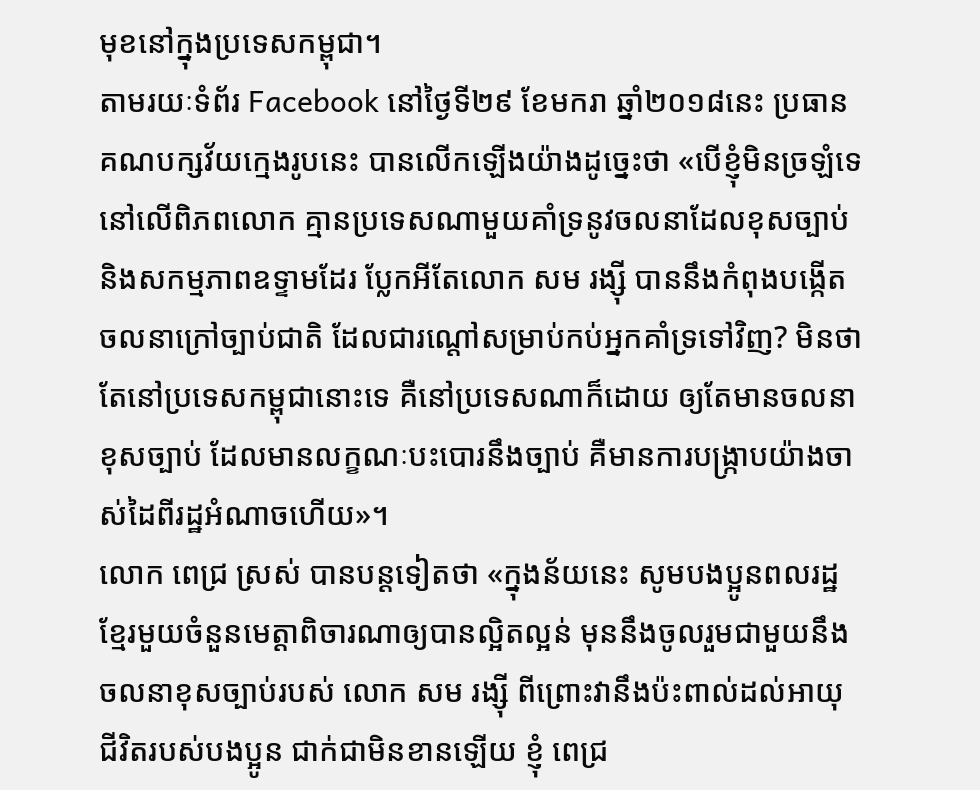មុខនៅក្នុងប្រទេសកម្ពុជា។
តាមរយៈទំព័រ Facebook នៅថ្ងៃទី២៩ ខែមករា ឆ្នាំ២០១៨នេះ ប្រធានគណបក្សវ័យក្មេងរូបនេះ បានលើកឡើងយ៉ាងដូច្នេះថា «បើខ្ញុំមិនច្រឡំទេ នៅលើពិភពលោក គ្មានប្រទេសណាមួយគាំទ្រនូវចលនាដែលខុសច្បាប់ និងសកម្មភាពឧទ្ទាមដែរ ប្លែកអីតែលោក សម រង្ស៊ី បាននឹងកំពុងបង្កើតចលនាក្រៅច្បាប់ជាតិ ដែលជារណ្តៅសម្រាប់កប់អ្នកគាំទ្រទៅវិញ? មិនថាតែនៅប្រទេសកម្ពុជានោះទេ គឺនៅប្រទេសណាក៏ដោយ ឲ្យតែមានចលនាខុសច្បាប់ ដែលមានលក្ខណៈបះបោរនឹងច្បាប់ គឺមានការបង្ក្រាបយ៉ាងចាស់ដៃពីរដ្ឋអំណាចហើយ»។
លោក ពេជ្រ ស្រស់ បានបន្ដទៀតថា «ក្នុងន័យនេះ សូមបងប្អូនពលរដ្ឋខ្មែរមួយចំនួនមេត្តាពិចារណាឲ្យបានល្អិតល្អន់ មុននឹងចូលរួមជាមួយនឹងចលនាខុសច្បាប់របស់ លោក សម រង្ស៊ី ពីព្រោះវានឹងប៉ះពាល់ដល់អាយុជីវិតរបស់បងប្អូន ជាក់ជាមិនខានឡើយ ខ្ញុំ ពេជ្រ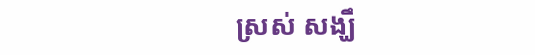ស្រស់ សង្ឃឹ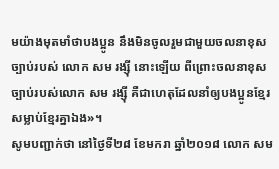មយ៉ាងមុតមាំថាបងប្អូន នឹងមិនចូលរួមជាមួយចលនាខុសច្បាប់របស់ លោក សម រង្ស៊ី នោះឡើយ ពីព្រោះចលនាខុសច្បាប់របស់លោក សម រង្ស៊ី គឺជាហេតុដែលនាំឲ្យបងប្អូនខ្មែរសម្លាប់ខ្មែរគ្នាឯង»។
សូមបញ្ជាក់ថា នៅថ្ងៃទី២៨ ខែមករា ឆ្នាំ២០១៨ លោក សម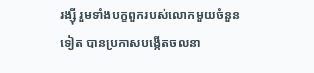រង្ស៊ី រួមទាំងបក្ខពួករបស់លោកមួយចំនួនទៀត បានប្រកាសបង្កើតចលនា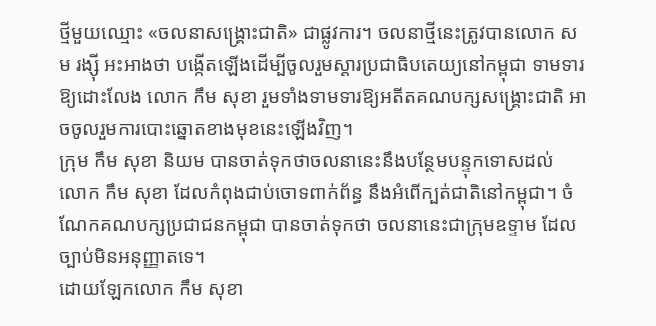ថ្មីមួយឈ្មោះ «ចលនាសង្រ្គោះជាតិ» ជាផ្លូវការ។ ចលនាថ្មីនេះត្រូវបានលោក សម រង្ស៊ី អះអាងថា បង្កើតឡើងដើម្បីចូលរួមស្តារប្រជាធិបតេយ្យនៅកម្ពុជា ទាមទារឱ្យដោះលែង លោក កឹម សុខា រួមទាំងទាមទារឱ្យអតីតគណបក្សសង្រ្គោះជាតិ អាចចូលរួមការបោះឆ្នោតខាងមុខនេះឡើងវិញ។
ក្រុម កឹម សុខា និយម បានចាត់ទុកថាចលនានេះនឹងបន្ថែមបន្ទុកទោសដល់ លោក កឹម សុខា ដែលកំពុងជាប់ចោទពាក់ព័ន្ធ នឹងអំពើក្បត់ជាតិនៅកម្ពុជា។ ចំណែកគណបក្សប្រជាជនកម្ពុជា បានចាត់ទុកថា ចលនានេះជាក្រុមឧទ្ទាម ដែលច្បាប់មិនអនុញ្ញាតទេ។
ដោយឡែកលោក កឹម សុខា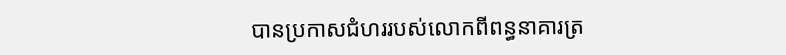បានប្រកាសជំហររបស់លោកពីពន្ធនាគារត្រ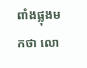ពាំងផ្លុងមកថា លោ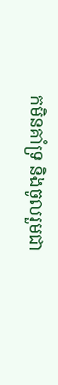កមិនគាំទ្រ និងចូលរួមជា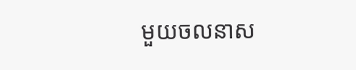មួយចលនាស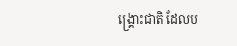ង្រ្គោះជាតិ ដែលប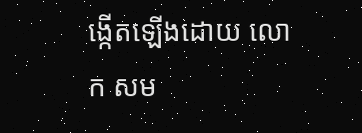ង្កើតឡើងដោយ លោក សម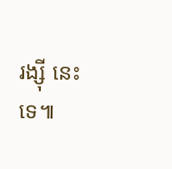រង្ស៊ី នេះទេ៕